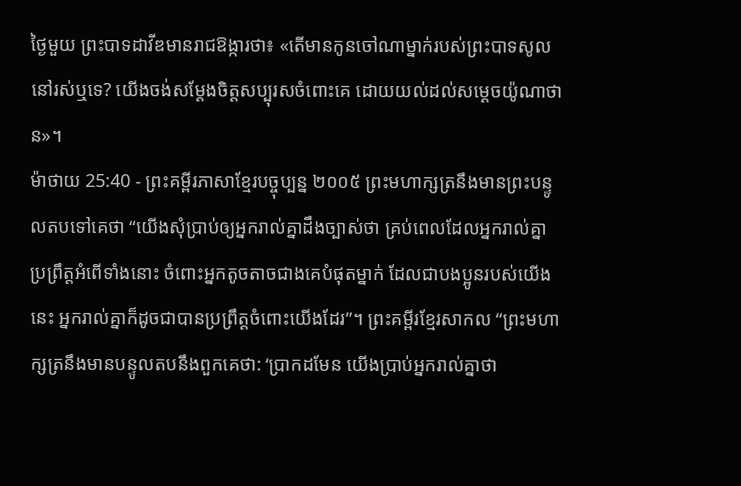ថ្ងៃមួយ ព្រះបាទដាវីឌមានរាជឱង្ការថា៖ «តើមានកូនចៅណាម្នាក់របស់ព្រះបាទសូលនៅរស់ឬទេ? យើងចង់សម្តែងចិត្តសប្បុរសចំពោះគេ ដោយយល់ដល់សម្ដេចយ៉ូណាថាន»។
ម៉ាថាយ 25:40 - ព្រះគម្ពីរភាសាខ្មែរបច្ចុប្បន្ន ២០០៥ ព្រះមហាក្សត្រនឹងមានព្រះបន្ទូលតបទៅគេថា “យើងសុំប្រាប់ឲ្យអ្នករាល់គ្នាដឹងច្បាស់ថា គ្រប់ពេលដែលអ្នករាល់គ្នាប្រព្រឹត្តអំពើទាំងនោះ ចំពោះអ្នកតូចតាចជាងគេបំផុតម្នាក់ ដែលជាបងប្អូនរបស់យើងនេះ អ្នករាល់គ្នាក៏ដូចជាបានប្រព្រឹត្តចំពោះយើងដែរ”។ ព្រះគម្ពីរខ្មែរសាកល “ព្រះមហាក្សត្រនឹងមានបន្ទូលតបនឹងពួកគេថា: ‘ប្រាកដមែន យើងប្រាប់អ្នករាល់គ្នាថា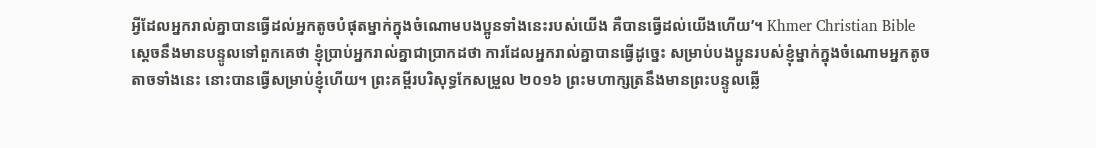អ្វីដែលអ្នករាល់គ្នាបានធ្វើដល់អ្នកតូចបំផុតម្នាក់ក្នុងចំណោមបងប្អូនទាំងនេះរបស់យើង គឺបានធ្វើដល់យើងហើយ’។ Khmer Christian Bible ស្ដេចនឹងមានបន្ទូលទៅពួកគេថា ខ្ញុំប្រាប់អ្នករាល់គ្នាជាប្រាកដថា ការដែលអ្នករាល់គ្នាបានធ្វើដូច្នេះ សម្រាប់បងប្អូនរបស់ខ្ញុំម្នាក់ក្នុងចំណោមអ្នកតូចតាចទាំងនេះ នោះបានធ្វើសម្រាប់ខ្ញុំហើយ។ ព្រះគម្ពីរបរិសុទ្ធកែសម្រួល ២០១៦ ព្រះមហាក្សត្រនឹងមានព្រះបន្ទូលឆ្លើ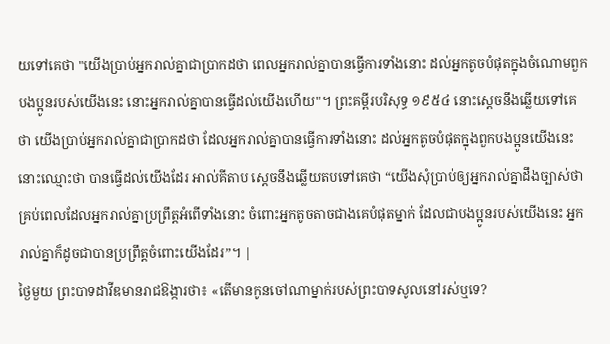យទៅគេថា "យើងប្រាប់អ្នករាល់គ្នាជាប្រាកដថា ពេលអ្នករាល់គ្នាបានធ្វើការទាំងនោះ ដល់អ្នកតូចបំផុតក្នុងចំណោមពួកបងប្អូនរបស់យើងនេះ នោះអ្នករាល់គ្នាបានធ្វើដល់យើងហើយ"។ ព្រះគម្ពីរបរិសុទ្ធ ១៩៥៤ នោះស្តេចនឹងឆ្លើយទៅគេថា យើងប្រាប់អ្នករាល់គ្នាជាប្រាកដថា ដែលអ្នករាល់គ្នាបានធ្វើការទាំងនោះ ដល់អ្នកតូចបំផុតក្នុងពួកបងប្អូនយើងនេះ នោះឈ្មោះថា បានធ្វើដល់យើងដែរ អាល់គីតាប ស្តេចនឹងឆ្លើយតបទៅគេថា “យើងសុំប្រាប់ឲ្យអ្នករាល់គ្នាដឹងច្បាស់ថា គ្រប់ពេលដែលអ្នករាល់គ្នាប្រព្រឹត្ដអំពើទាំងនោះ ចំពោះអ្នកតូចតាចជាងគេបំផុតម្នាក់ ដែលជាបងប្អូនរបស់យើងនេះ អ្នករាល់គ្នាក៏ដូចជាបានប្រព្រឹត្ដចំពោះយើងដែរ”។ |
ថ្ងៃមួយ ព្រះបាទដាវីឌមានរាជឱង្ការថា៖ «តើមានកូនចៅណាម្នាក់របស់ព្រះបាទសូលនៅរស់ឬទេ?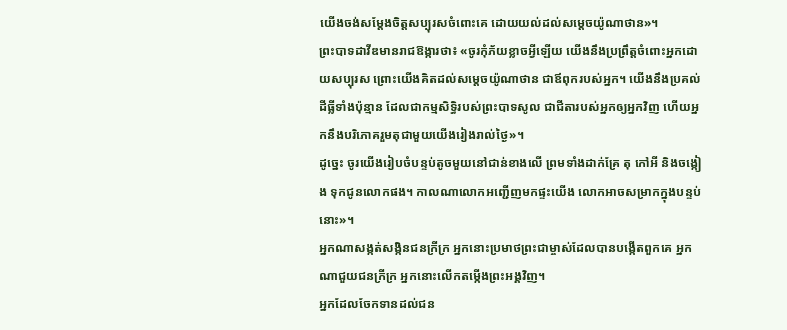យើងចង់សម្តែងចិត្តសប្បុរសចំពោះគេ ដោយយល់ដល់សម្ដេចយ៉ូណាថាន»។
ព្រះបាទដាវីឌមានរាជឱង្ការថា៖ «ចូរកុំភ័យខ្លាចអ្វីឡើយ យើងនឹងប្រព្រឹត្តចំពោះអ្នកដោយសប្បុរស ព្រោះយើងគិតដល់សម្ដេចយ៉ូណាថាន ជាឪពុករបស់អ្នក។ យើងនឹងប្រគល់ដីធ្លីទាំងប៉ុន្មាន ដែលជាកម្មសិទ្ធិរបស់ព្រះបាទសូល ជាជីតារបស់អ្នកឲ្យអ្នកវិញ ហើយអ្នកនឹងបរិភោគរួមតុជាមួយយើងរៀងរាល់ថ្ងៃ»។
ដូច្នេះ ចូរយើងរៀបចំបន្ទប់តូចមួយនៅជាន់ខាងលើ ព្រមទាំងដាក់គ្រែ តុ កៅអី និងចង្កៀង ទុកជូនលោកផង។ កាលណាលោកអញ្ជើញមកផ្ទះយើង លោកអាចសម្រាកក្នុងបន្ទប់នោះ»។
អ្នកណាសង្កត់សង្កិនជនក្រីក្រ អ្នកនោះប្រមាថព្រះជាម្ចាស់ដែលបានបង្កើតពួកគេ អ្នកណាជួយជនក្រីក្រ អ្នកនោះលើកតម្កើងព្រះអង្គវិញ។
អ្នកដែលចែកទានដល់ជន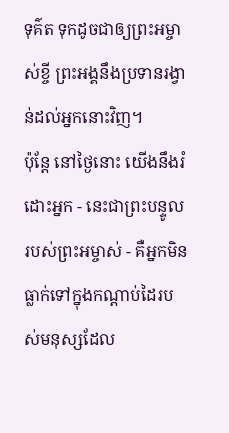ទុគ៌ត ទុកដូចជាឲ្យព្រះអម្ចាស់ខ្ចី ព្រះអង្គនឹងប្រទានរង្វាន់ដល់អ្នកនោះវិញ។
ប៉ុន្តែ នៅថ្ងៃនោះ យើងនឹងរំដោះអ្នក - នេះជាព្រះបន្ទូលរបស់ព្រះអម្ចាស់ - គឺអ្នកមិនធ្លាក់ទៅក្នុងកណ្ដាប់ដៃរបស់មនុស្សដែល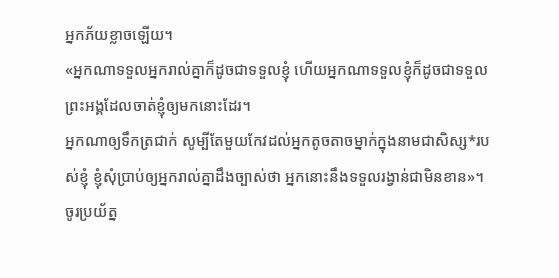អ្នកភ័យខ្លាចឡើយ។
«អ្នកណាទទួលអ្នករាល់គ្នាក៏ដូចជាទទួលខ្ញុំ ហើយអ្នកណាទទួលខ្ញុំក៏ដូចជាទទួលព្រះអង្គដែលចាត់ខ្ញុំឲ្យមកនោះដែរ។
អ្នកណាឲ្យទឹកត្រជាក់ សូម្បីតែមួយកែវដល់អ្នកតូចតាចម្នាក់ក្នុងនាមជាសិស្ស*របស់ខ្ញុំ ខ្ញុំសុំប្រាប់ឲ្យអ្នករាល់គ្នាដឹងច្បាស់ថា អ្នកនោះនឹងទទួលរង្វាន់ជាមិនខាន»។
ចូរប្រយ័ត្ន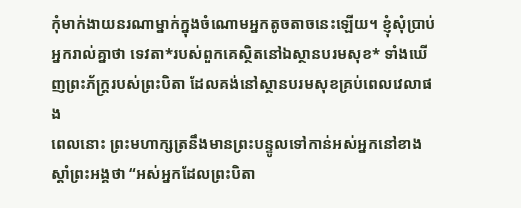កុំមាក់ងាយនរណាម្នាក់ក្នុងចំណោមអ្នកតូចតាចនេះឡើយ។ ខ្ញុំសុំប្រាប់អ្នករាល់គ្នាថា ទេវតា*របស់ពួកគេស្ថិតនៅឯស្ថានបរមសុខ* ទាំងឃើញព្រះភ័ក្ត្ររបស់ព្រះបិតា ដែលគង់នៅស្ថានបរមសុខគ្រប់ពេលវេលាផង
ពេលនោះ ព្រះមហាក្សត្រនឹងមានព្រះបន្ទូលទៅកាន់អស់អ្នកនៅខាងស្ដាំព្រះអង្គថា “អស់អ្នកដែលព្រះបិតា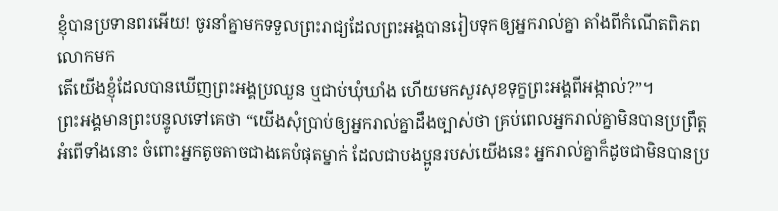ខ្ញុំបានប្រទានពរអើយ! ចូរនាំគ្នាមកទទួលព្រះរាជ្យដែលព្រះអង្គបានរៀបទុកឲ្យអ្នករាល់គ្នា តាំងពីកំណើតពិភពលោកមក
តើយើងខ្ញុំដែលបានឃើញព្រះអង្គប្រឈួន ឬជាប់ឃុំឃាំង ហើយមកសួរសុខទុក្ខព្រះអង្គពីអង្កាល់?”។
ព្រះអង្គមានព្រះបន្ទូលទៅគេថា “យើងសុំប្រាប់ឲ្យអ្នករាល់គ្នាដឹងច្បាស់ថា គ្រប់ពេលអ្នករាល់គ្នាមិនបានប្រព្រឹត្តអំពើទាំងនោះ ចំពោះអ្នកតូចតាចជាងគេបំផុតម្នាក់ ដែលជាបងប្អូនរបស់យើងនេះ អ្នករាល់គ្នាក៏ដូចជាមិនបានប្រ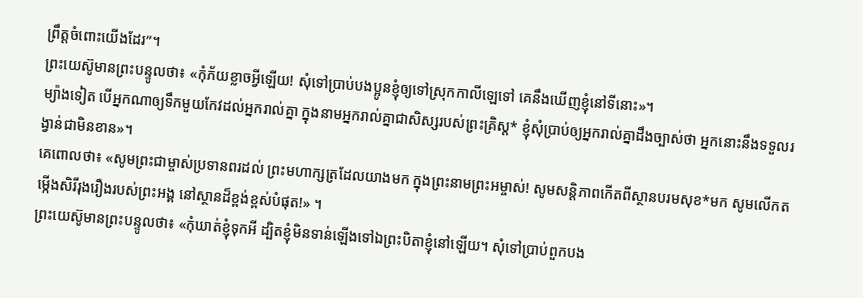ព្រឹត្តចំពោះយើងដែរ”។
ព្រះយេស៊ូមានព្រះបន្ទូលថា៖ «កុំភ័យខ្លាចអ្វីឡើយ! សុំទៅប្រាប់បងប្អូនខ្ញុំឲ្យទៅស្រុកកាលីឡេទៅ គេនឹងឃើញខ្ញុំនៅទីនោះ»។
ម្យ៉ាងទៀត បើអ្នកណាឲ្យទឹកមួយកែវដល់អ្នករាល់គ្នា ក្នុងនាមអ្នករាល់គ្នាជាសិស្សរបស់ព្រះគ្រិស្ត* ខ្ញុំសុំប្រាប់ឲ្យអ្នករាល់គ្នាដឹងច្បាស់ថា អ្នកនោះនឹងទទួលរង្វាន់ជាមិនខាន»។
គេពោលថា៖ «សូមព្រះជាម្ចាស់ប្រទានពរដល់ ព្រះមហាក្សត្រដែលយាងមក ក្នុងព្រះនាមព្រះអម្ចាស់! សូមសន្តិភាពកើតពីស្ថានបរមសុខ*មក សូមលើកតម្កើងសិរីរុងរឿងរបស់ព្រះអង្គ នៅស្ថានដ៏ខ្ពង់ខ្ពស់បំផុត!» ។
ព្រះយេស៊ូមានព្រះបន្ទូលថា៖ «កុំឃាត់ខ្ញុំទុកអី ដ្បិតខ្ញុំមិនទាន់ឡើងទៅឯព្រះបិតាខ្ញុំនៅឡើយ។ សុំទៅប្រាប់ពួកបង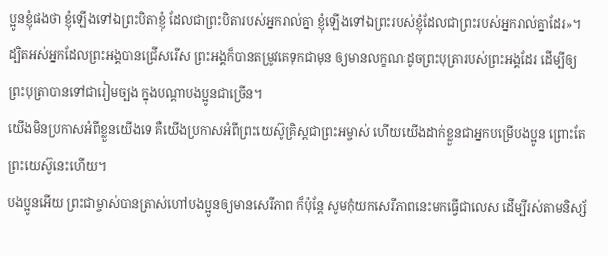ប្អូនខ្ញុំផងថា ខ្ញុំឡើងទៅឯព្រះបិតាខ្ញុំ ដែលជាព្រះបិតារបស់អ្នករាល់គ្នា ខ្ញុំឡើងទៅឯព្រះរបស់ខ្ញុំដែលជាព្រះរបស់អ្នករាល់គ្នាដែរ»។
ដ្បិតអស់អ្នកដែលព្រះអង្គបានជ្រើសរើស ព្រះអង្គក៏បានតម្រូវគេទុកជាមុន ឲ្យមានលក្ខណៈដូចព្រះបុត្រារបស់ព្រះអង្គដែរ ដើម្បីឲ្យព្រះបុត្រាបានទៅជារៀមច្បង ក្នុងបណ្ដាបងប្អូនជាច្រើន។
យើងមិនប្រកាសអំពីខ្លួនយើងទេ គឺយើងប្រកាសអំពីព្រះយេស៊ូគ្រិស្តជាព្រះអម្ចាស់ ហើយយើងដាក់ខ្លួនជាអ្នកបម្រើបងប្អូន ព្រោះតែព្រះយេស៊ូនេះហើយ។
បងប្អូនអើយ ព្រះជាម្ចាស់បានត្រាស់ហៅបងប្អូនឲ្យមានសេរីភាព ក៏ប៉ុន្តែ សូមកុំយកសេរីភាពនេះមកធ្វើជាលេស ដើម្បីរស់តាមនិស្ស័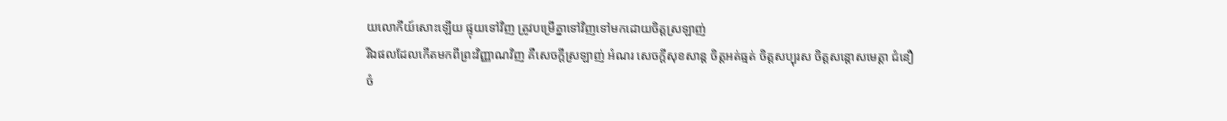យលោកីយ៍សោះឡើយ ផ្ទុយទៅវិញ ត្រូវបម្រើគ្នាទៅវិញទៅមកដោយចិត្តស្រឡាញ់
រីឯផលដែលកើតមកពីព្រះវិញ្ញាណវិញ គឺសេចក្ដីស្រឡាញ់ អំណរ សេចក្ដីសុខសាន្ត ចិត្តអត់ធ្មត់ ចិត្តសប្បុរស ចិត្តសន្ដោសមេត្តា ជំនឿ
ចំ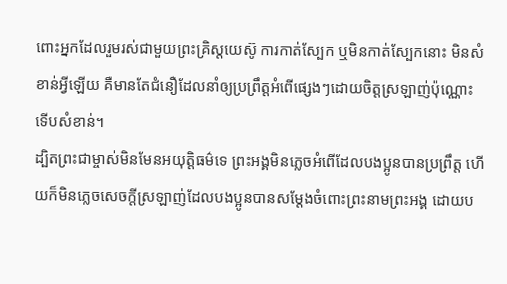ពោះអ្នកដែលរួមរស់ជាមួយព្រះគ្រិស្តយេស៊ូ ការកាត់ស្បែក ឬមិនកាត់ស្បែកនោះ មិនសំខាន់អ្វីឡើយ គឺមានតែជំនឿដែលនាំឲ្យប្រព្រឹត្តអំពើផ្សេងៗដោយចិត្តស្រឡាញ់ប៉ុណ្ណោះ ទើបសំខាន់។
ដ្បិតព្រះជាម្ចាស់មិនមែនអយុត្ដិធម៌ទេ ព្រះអង្គមិនភ្លេចអំពើដែលបងប្អូនបានប្រព្រឹត្ត ហើយក៏មិនភ្លេចសេចក្ដីស្រឡាញ់ដែលបងប្អូនបានសម្តែងចំពោះព្រះនាមព្រះអង្គ ដោយប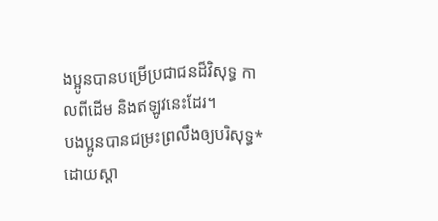ងប្អូនបានបម្រើប្រជាជនដ៏វិសុទ្ធ កាលពីដើម និងឥឡូវនេះដែរ។
បងប្អូនបានជម្រះព្រលឹងឲ្យបរិសុទ្ធ*ដោយស្ដា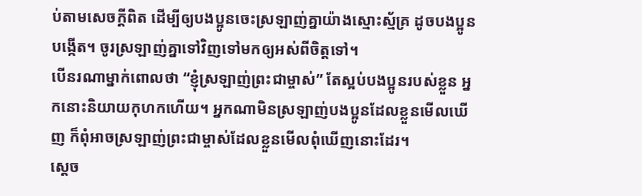ប់តាមសេចក្ដីពិត ដើម្បីឲ្យបងប្អូនចេះស្រឡាញ់គ្នាយ៉ាងស្មោះស្ម័គ្រ ដូចបងប្អូនបង្កើត។ ចូរស្រឡាញ់គ្នាទៅវិញទៅមកឲ្យអស់ពីចិត្តទៅ។
បើនរណាម្នាក់ពោលថា “ខ្ញុំស្រឡាញ់ព្រះជាម្ចាស់” តែស្អប់បងប្អូនរបស់ខ្លួន អ្នកនោះនិយាយកុហកហើយ។ អ្នកណាមិនស្រឡាញ់បងប្អូនដែលខ្លួនមើលឃើញ ក៏ពុំអាចស្រឡាញ់ព្រះជាម្ចាស់ដែលខ្លួនមើលពុំឃើញនោះដែរ។
ស្ដេច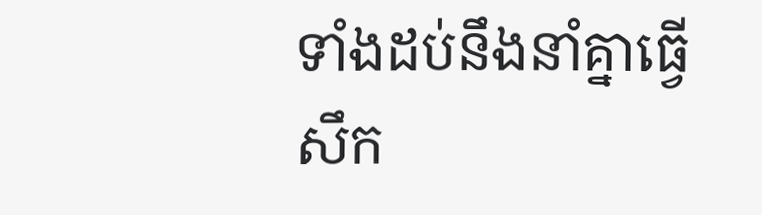ទាំងដប់នឹងនាំគ្នាធ្វើសឹក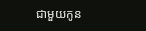ជាមួយកូន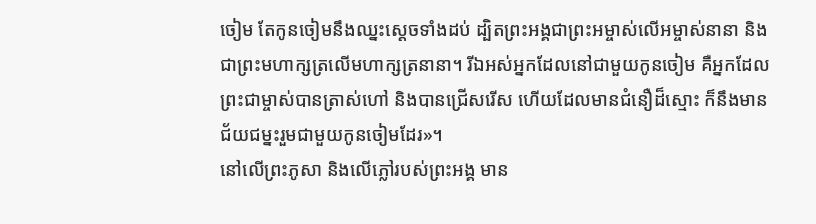ចៀម តែកូនចៀមនឹងឈ្នះស្ដេចទាំងដប់ ដ្បិតព្រះអង្គជាព្រះអម្ចាស់លើអម្ចាស់នានា និងជាព្រះមហាក្សត្រលើមហាក្សត្រនានា។ រីឯអស់អ្នកដែលនៅជាមួយកូនចៀម គឺអ្នកដែលព្រះជាម្ចាស់បានត្រាស់ហៅ និងបានជ្រើសរើស ហើយដែលមានជំនឿដ៏ស្មោះ ក៏នឹងមានជ័យជម្នះរួមជាមួយកូនចៀមដែរ»។
នៅលើព្រះភូសា និងលើភ្លៅរបស់ព្រះអង្គ មាន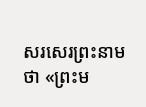សរសេរព្រះនាមថា «ព្រះម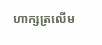ហាក្សត្រលើម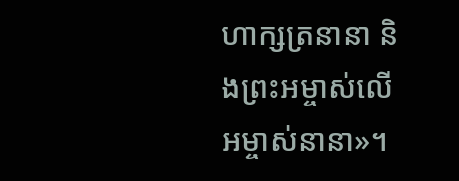ហាក្សត្រនានា និងព្រះអម្ចាស់លើអម្ចាស់នានា»។